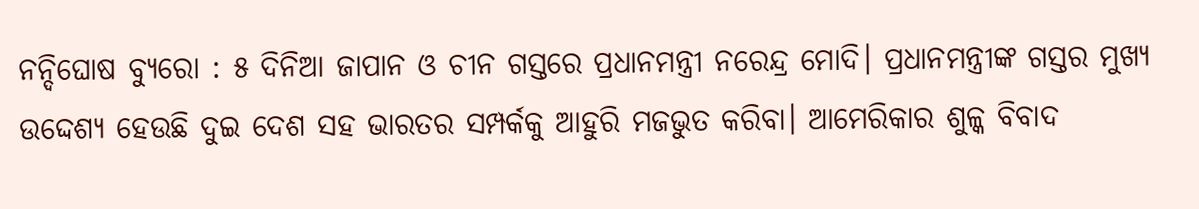ନନ୍ଦିଘୋଷ ବ୍ୟୁରୋ : ୫ ଦିନିଆ ଜାପାନ ଓ ଚୀନ ଗସ୍ତରେ ପ୍ରଧାନମନ୍ତ୍ରୀ ନରେନ୍ଦ୍ର ମୋଦି। ପ୍ରଧାନମନ୍ତ୍ରୀଙ୍କ ଗସ୍ତର ମୁଖ୍ୟ ଉଦ୍ଦେଶ୍ୟ ହେଉଛି ଦୁଇ ଦେଶ ସହ ଭାରତର ସମ୍ପର୍କକୁ ଆହୁରି ମଜଭୁତ କରିବା। ଆମେରିକାର ଶୁଳ୍କ ବିବାଦ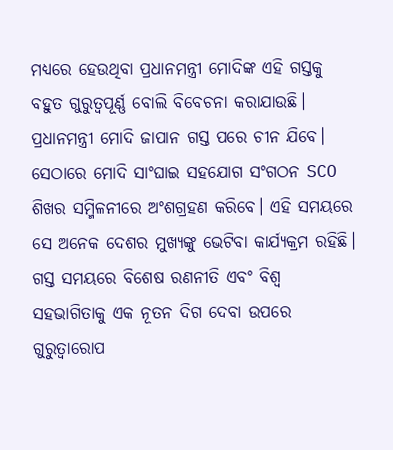ମଧ୍ୟରେ ହେଉଥିବା ପ୍ରଧାନମନ୍ତ୍ରୀ ମୋଦିଙ୍କ ଏହି ଗସ୍ତକୁ ବହୁତ ଗୁରୁତ୍ୱପୂର୍ଣ୍ଣ ବୋଲି ବିବେଚନା କରାଯାଉଛି। ପ୍ରଧାନମନ୍ତ୍ରୀ ମୋଦି ଜାପାନ ଗସ୍ତ ପରେ ଚୀନ ଯିବେ। ସେଠାରେ ମୋଦି ସାଂଘାଇ ସହଯୋଗ ସଂଗଠନ SCO ଶିଖର ସମ୍ମିଳନୀରେ ଅଂଶଗ୍ରହଣ କରିବେ। ଏହି ସମୟରେ ସେ ଅନେକ ଦେଶର ମୁଖ୍ୟଙ୍କୁ ଭେଟିବା କାର୍ଯ୍ୟକ୍ରମ ରହିଛି। ଗସ୍ତ ସମୟରେ ବିଶେଷ ରଣନୀତି ଏବଂ ବିଶ୍ୱ ସହଭାଗିତାକୁ ଏକ ନୂତନ ଦିଗ ଦେବା ଉପରେ ଗୁରୁତ୍ଵାରୋପ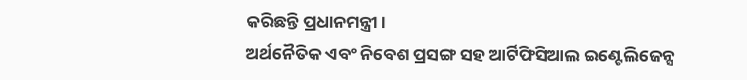କରିଛନ୍ତି ପ୍ରଧାନମନ୍ତ୍ରୀ।
ଅର୍ଥନୈତିକ ଏବଂ ନିବେଶ ପ୍ରସଙ୍ଗ ସହ ଆର୍ଟିଫିସିଆଲ ଇଣ୍ଟେଲିଜେନ୍ସ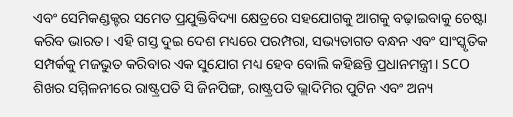ଏବଂ ସେମିକଣ୍ଡକ୍ଟର ସମେତ ପ୍ରଯୁକ୍ତିବିଦ୍ୟା କ୍ଷେତ୍ରରେ ସହଯୋଗକୁ ଆଗକୁ ବଢ଼ାଇବାକୁ ଚେଷ୍ଟା କରିବ ଭାରତ। ଏହି ଗସ୍ତ ଦୁଇ ଦେଶ ମଧ୍ୟରେ ପରମ୍ପରା, ସଭ୍ୟତାଗତ ବନ୍ଧନ ଏବଂ ସାଂସ୍କୃତିକ ସମ୍ପର୍କକୁ ମଜଭୁତ କରିବାର ଏକ ସୁଯୋଗ ମଧ୍ୟ ହେବ ବୋଲି କହିଛନ୍ତି ପ୍ରଧାନମନ୍ତ୍ରୀ। SCO ଶିଖର ସମ୍ମିଳନୀରେ ରାଷ୍ଟ୍ରପତି ସି ଜିନପିଙ୍ଗ, ରାଷ୍ଟ୍ରପତି ଭ୍ଲାଦିମିର ପୁଟିନ ଏବଂ ଅନ୍ୟ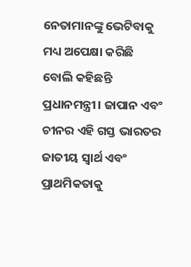ନେତାମାନଙ୍କୁ ଭେଟିବାକୁ ମଧ୍ୟ ଅପେକ୍ଷା କରିଛି ବୋଲି କହିଛନ୍ତି ପ୍ରଧାନମନ୍ତ୍ରୀ। ଜାପାନ ଏବଂ ଚୀନର ଏହି ଗସ୍ତ ଭାରତର ଜାତୀୟ ସ୍ୱାର୍ଥ ଏବଂ ପ୍ରାଥମିକତାକୁ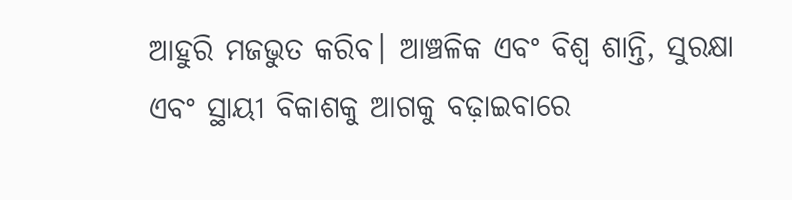ଆହୁରି ମଜଭୁତ କରିବ। ଆଞ୍ଚଳିକ ଏବଂ ବିଶ୍ୱ ଶାନ୍ତି, ସୁରକ୍ଷା ଏବଂ ସ୍ଥାୟୀ ବିକାଶକୁ ଆଗକୁ ବଢ଼ାଇବାରେ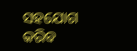ସହଯୋଗ କରିବ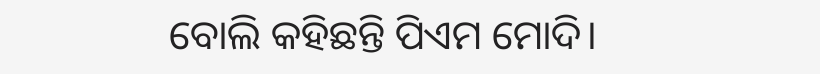ବୋଲି କହିଛନ୍ତି ପିଏମ ମୋଦି।